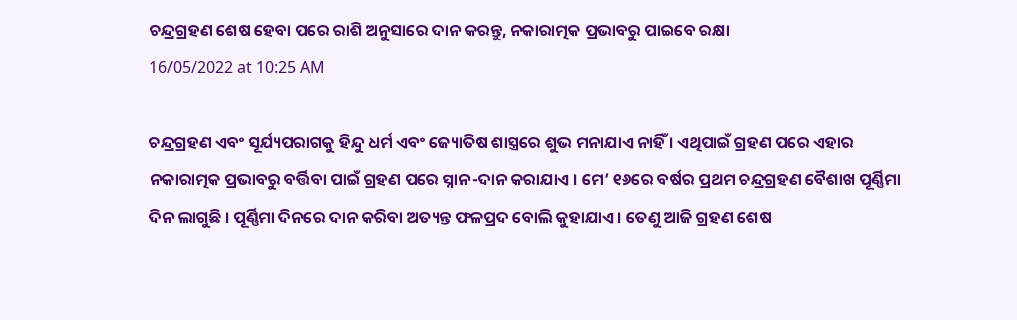ଚନ୍ଦ୍ରଗ୍ରହଣ ଶେଷ ହେବା ପରେ ରାଶି ଅନୁସାରେ ଦାନ କରନ୍ତୁ, ନକାରାତ୍ମକ ପ୍ରଭାବରୁ ପାଇବେ ରକ୍ଷା
16/05/2022 at 10:25 AM

ଚନ୍ଦ୍ରଗ୍ରହଣ ଏବଂ ସୂର୍ଯ୍ୟପରାଗକୁ ହିନ୍ଦୁ ଧର୍ମ ଏବଂ ଜ୍ୟୋତିଷ ଶାସ୍ତ୍ରରେ ଶୁଭ ମନାଯାଏ ନାହିଁ । ଏଥିପାଇଁ ଗ୍ରହଣ ପରେ ଏହାର ନକାରାତ୍ମକ ପ୍ରଭାବରୁ ବର୍ତ୍ତିବା ପାଇଁ ଗ୍ରହଣ ପରେ ସ୍ନାନ-ଦାନ କରାଯାଏ । ମେ’ ୧୬ରେ ବର୍ଷର ପ୍ରଥମ ଚନ୍ଦ୍ରଗ୍ରହଣ ବୈଶାଖ ପୂର୍ଣ୍ଣିମା ଦିନ ଲାଗୁଛି । ପୂର୍ଣ୍ଣିମା ଦିନରେ ଦାନ କରିବା ଅତ୍ୟନ୍ତ ଫଳପ୍ରଦ ବୋଲି କୁହାଯାଏ । ତେଣୁ ଆଜି ଗ୍ରହଣ ଶେଷ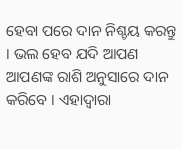ହେବା ପରେ ଦାନ ନିଶ୍ଚୟ କରନ୍ତୁ । ଭଲ ହେବ ଯଦି ଆପଣ ଆପଣଙ୍କ ରାଶି ଅନୁସାରେ ଦାନ କରିବେ । ଏହାଦ୍ବାରା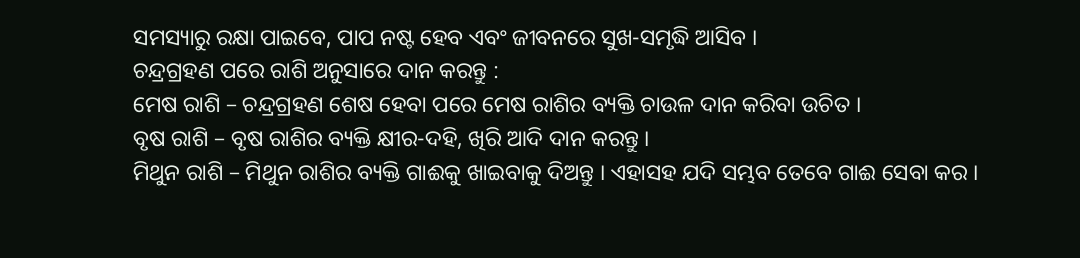ସମସ୍ୟାରୁ ରକ୍ଷା ପାଇବେ, ପାପ ନଷ୍ଟ ହେବ ଏବଂ ଜୀବନରେ ସୁଖ-ସମୃଦ୍ଧି ଆସିବ ।
ଚନ୍ଦ୍ରଗ୍ରହଣ ପରେ ରାଶି ଅନୁସାରେ ଦାନ କରନ୍ତୁ :
ମେଷ ରାଶି – ଚନ୍ଦ୍ରଗ୍ରହଣ ଶେଷ ହେବା ପରେ ମେଷ ରାଶିର ବ୍ୟକ୍ତି ଚାଉଳ ଦାନ କରିବା ଉଚିତ ।
ବୃଷ ରାଶି – ବୃଷ ରାଶିର ବ୍ୟକ୍ତି କ୍ଷୀର-ଦହି, ଖିରି ଆଦି ଦାନ କରନ୍ତୁ ।
ମିଥୁନ ରାଶି – ମିଥୁନ ରାଶିର ବ୍ୟକ୍ତି ଗାଈକୁ ଖାଇବାକୁ ଦିଅନ୍ତୁ । ଏହାସହ ଯଦି ସମ୍ଭବ ତେବେ ଗାଈ ସେବା କର ।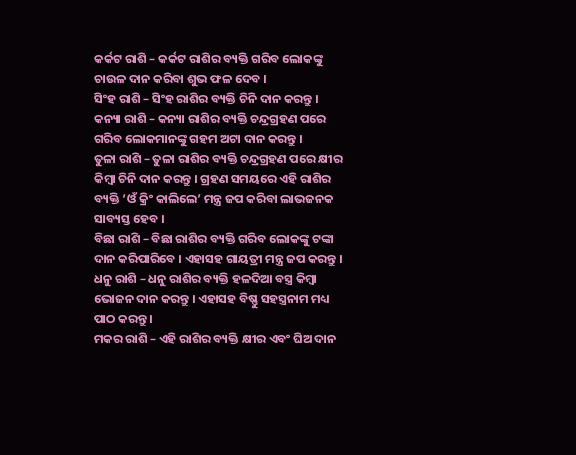କର୍କଟ ରାଶି – କର୍କଟ ରାଶିର ବ୍ୟକ୍ତି ଗରିବ ଲୋକଙ୍କୁ ଚାଉଳ ଦାନ କରିବା ଶୁଭ ଫଳ ଦେବ ।
ସିଂହ ରାଶି – ସିଂହ ରାଶିର ବ୍ୟକ୍ତି ଚିନି ଦାନ କରନ୍ତୁ ।
କନ୍ୟା ରାଶି – କନ୍ୟା ରାଶିର ବ୍ୟକ୍ତି ଚନ୍ଦ୍ରଗ୍ରହଣ ପରେ ଗରିବ ଲୋକମାନଙ୍କୁ ଗହମ ଅଟା ଦାନ କରନ୍ତୁ ।
ତୁଳା ରାଶି – ତୁଳା ରାଶିର ବ୍ୟକ୍ତି ଚନ୍ଦ୍ରଗ୍ରହଣ ପରେ କ୍ଷୀର କିମ୍ବା ଚିନି ଦାନ କରନ୍ତୁ । ଗ୍ରହଣ ସମୟରେ ଏହି ରାଶିର ବ୍ୟକ୍ତି ‘ଓଁ କ୍ରିଂ କାଲିଲେ’ ମନ୍ତ୍ର ଜପ କରିବା ଲାଭଜନକ ସାବ୍ୟସ୍ତ ହେବ ।
ବିଛା ରାଶି – ବିଛା ରାଶିର ବ୍ୟକ୍ତି ଗରିବ ଲୋକଙ୍କୁ ଟଙ୍କା ଦାନ କରିପାରିବେ । ଏହାସହ ଗାୟତ୍ରୀ ମନ୍ତ୍ର ଜପ କରନ୍ତୁ ।
ଧନୁ ରାଶି – ଧନୁ ରାଶିର ବ୍ୟକ୍ତି ହଳଦିଆ ବସ୍ତ୍ର କିମ୍ବା ଭୋଜନ ଦାନ କରନ୍ତୁ । ଏହାସହ ବିଷ୍ଣୁ ସହସ୍ତ୍ରନାମ ମଧ୍ୟ ପାଠ କରନ୍ତୁ ।
ମକର ରାଶି – ଏହି ରାଶିର ବ୍ୟକ୍ତି କ୍ଷୀର ଏବଂ ଘିଅ ଦାନ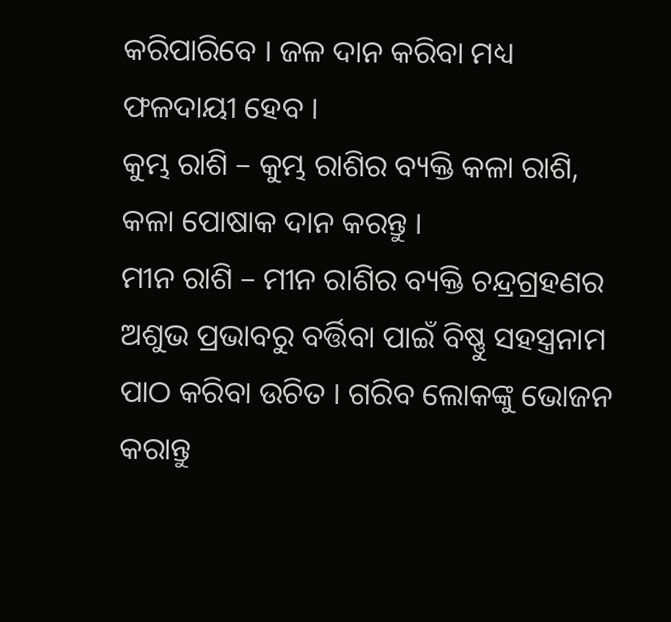କରିପାରିବେ । ଜଳ ଦାନ କରିବା ମଧ୍ୟ ଫଳଦାୟୀ ହେବ ।
କୁମ୍ଭ ରାଶି – କୁମ୍ଭ ରାଶିର ବ୍ୟକ୍ତି କଳା ରାଶି, କଳା ପୋଷାକ ଦାନ କରନ୍ତୁ ।
ମୀନ ରାଶି – ମୀନ ରାଶିର ବ୍ୟକ୍ତି ଚନ୍ଦ୍ରଗ୍ରହଣର ଅଶୁଭ ପ୍ରଭାବରୁ ବର୍ତ୍ତିବା ପାଇଁ ବିଷ୍ଣୁ ସହସ୍ତ୍ରନାମ ପାଠ କରିବା ଉଚିତ । ଗରିବ ଲୋକଙ୍କୁ ଭୋଜନ କରାନ୍ତୁ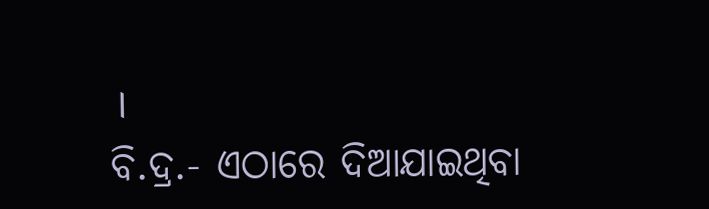।
ବି.ଦ୍ର.- ଏଠାରେ ଦିଆଯାଇଥିବା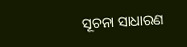ସୂଚନା ସାଧାରଣ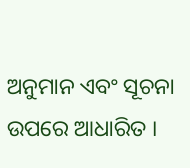ଅନୁମାନ ଏବଂ ସୂଚନା ଉପରେ ଆଧାରିତ ।